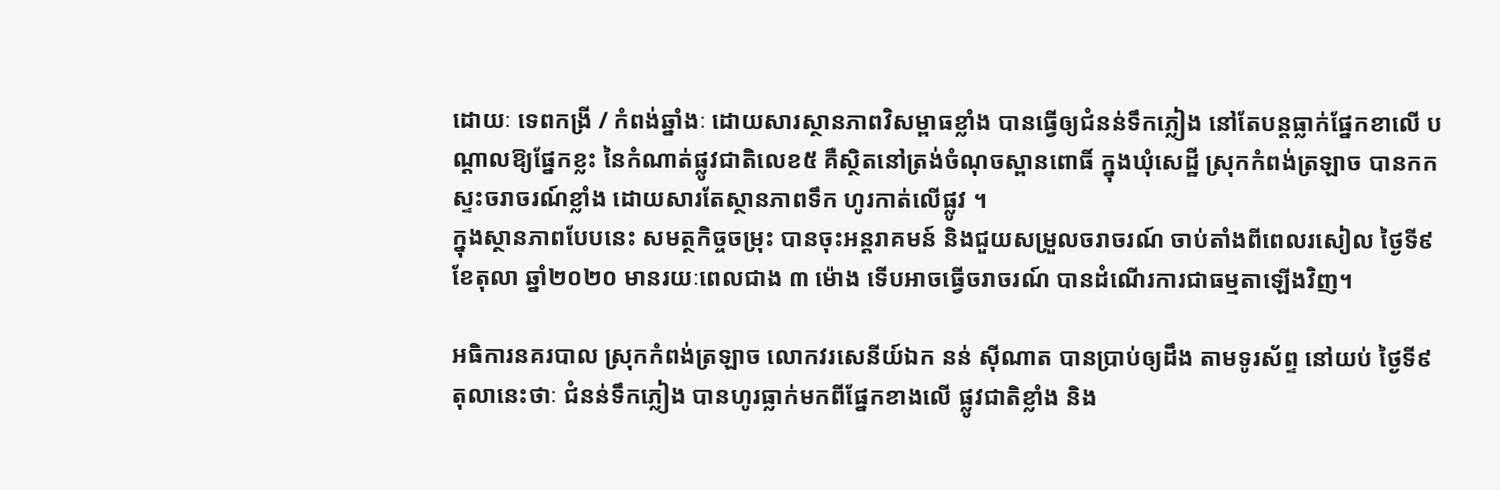ដោយៈ ទេពកង្រី / កំពង់ឆ្នាំងៈ ដោយសារស្ថានភាពវិសម្ពាធខ្លាំង បានធ្វើឲ្យជំនន់ទឹកភ្លៀង នៅតែបន្តធ្លាក់ផ្នែកខាលើ បណ្ដាលឱ្យផ្នែកខ្លះ នៃកំណាត់ផ្លូវជាតិលេខ៥ គឺស្ថិតនៅត្រង់ចំណុចស្ពានពោធិ៍ ក្នុងឃុំសេដ្ឋី ស្រុកកំពង់ត្រឡាច បានកកស្ទះចរាចរណ៍ខ្លាំង ដោយសារតែស្ថានភាពទឹក ហូរកាត់លើផ្លូវ ។
ក្នុងស្ថានភាពបែបនេះ សមត្ថកិច្ចចម្រុះ បានចុះអន្តរាគមន៍ និងជួយសម្រួលចរាចរណ៍ ចាប់តាំងពីពេលរសៀល ថ្ងៃទី៩ ខែតុលា ឆ្នាំ២០២០ មានរយៈពេលជាង ៣ ម៉ោង ទើបអាចធ្វើចរាចរណ៍ បានដំណើរការជាធម្មតាឡើងវិញ។

អធិការនគរបាល ស្រុកកំពង់ត្រឡាច លោកវរសេនីយ៍ឯក នន់ ស៊ីណាត បានប្រាប់ឲ្យដឹង តាមទូរស័ព្ទ នៅយប់ ថ្ងៃទី៩ តុលានេះថាៈ ជំនន់ទឹកភ្លៀង បានហូរធ្លាក់មកពីផ្នែកខាងលើ ផ្លូវជាតិខ្លាំង និង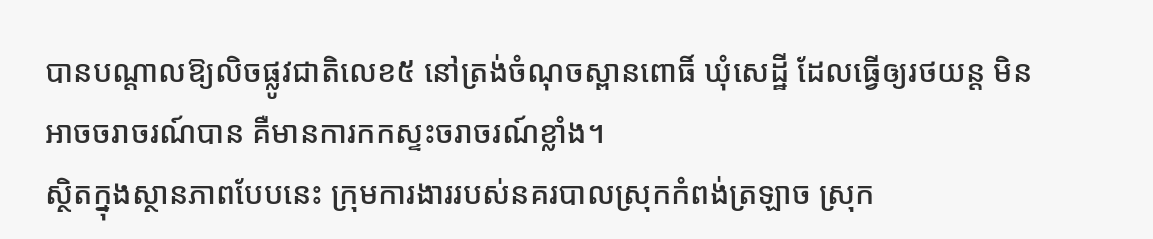បានបណ្តាលឱ្យលិចផ្លូវជាតិលេខ៥ នៅត្រង់ចំណុចស្ពានពោធិ៍ ឃុំសេដ្ឋី ដែលធ្វើឲ្យរថយន្ត មិនអាចចរាចរណ៍បាន គឺមានការកកស្ទះចរាចរណ៍ខ្លាំង។
ស្ថិតក្នុងស្ថានភាពបែបនេះ ក្រុមការងាររបស់នគរបាលស្រុកកំពង់ត្រឡាច ស្រុក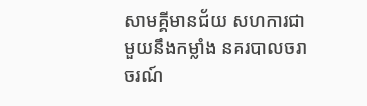សាមគ្គីមានជ័យ សហការជាមួយនឹងកម្លាំង នគរបាលចរាចរណ៍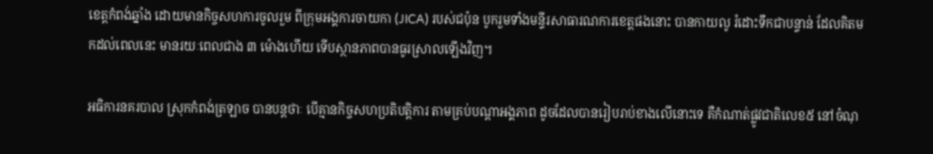ខេត្តកំពង់ឆ្នាំង ដោយមានកិច្ចសហការចូលរួម ពីក្រុមអង្គការចាយកា (JICA) របស់ជប៉ុន បូករួមទាំងមន្ទីរសាធារណការខេត្តផងនោះ បានកាយលូ រំដោះទឹកជាបន្ទាន់ ដែលគិតមកដល់ពេលនេះ មានរយៈពេលជាង ៣ ម៉ោងហើយ ទើបស្ថានភាពបានធូរស្រាលឡើងវិញ។

អធិការនគរបាល ស្រុកកំពង់ត្រឡាច បានបន្តថាៈ បើគ្មានកិច្ចសហប្រតិបត្តិការ តាមគ្រប់បណ្ដាអង្គភាព ដូចដែលបានរៀបរាប់ខាងលើនោះទេ គឺកំណាត់ផ្លូវជាតិលេខ៥ នៅចំណុ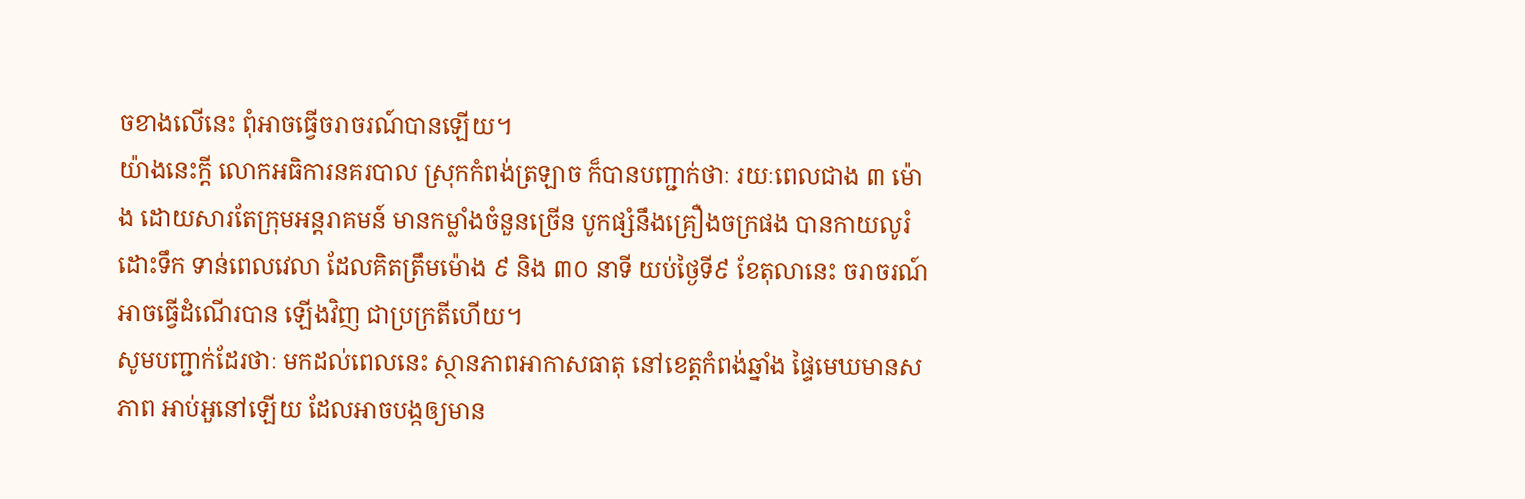ចខាងលើនេះ ពុំអាចធ្វើចរាចរណ៍បានឡើយ។
យ៉ាងនេះក្តី លោកអធិការនគរបាល ស្រុកកំពង់ត្រឡាច ក៏បានបញ្ជាក់ថាៈ រយៈពេលជាង ៣ ម៉ោង ដោយសារតែក្រុមអន្តរាគមន៍ មានកម្លាំងចំនួនច្រើន បូកផ្សំនឹងគ្រឿងចក្រផង បានកាយលូរំដោះទឹក ទាន់ពេលវេលា ដែលគិតត្រឹមម៉ោង ៩ និង ៣០ នាទី យប់ថ្ងៃទី៩ ខែតុលានេះ ចរាចរណ៍អាចធ្វើដំណើរបាន ឡើងវិញ ជាប្រក្រតីហើយ។
សូមបញ្ជាក់ដែរថាៈ មកដល់ពេលនេះ ស្ថានភាពអាកាសធាតុ នៅខេត្តកំពង់ឆ្នាំង ផ្ទៃមេឃមានសភាព អាប់អួនៅឡើយ ដែលអាចបង្កឲ្យមាន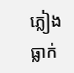ភ្លៀងធ្លាក់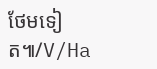ថែមទៀត៕/V/Ha